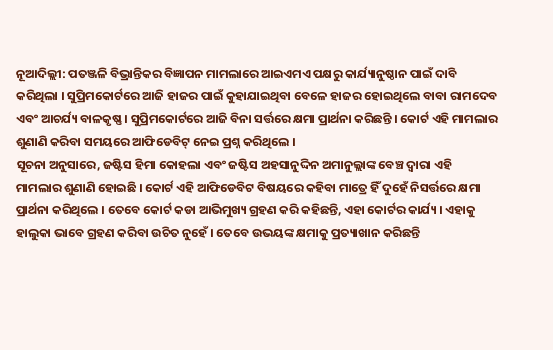ନୂଆଦିଲ୍ଲୀ: ପତଞ୍ଜଳି ବିଭ୍ରାନ୍ତିକର ବିଜ୍ଞାପନ ମାମଲାରେ ଆଇଏମଏ ପକ୍ଷରୁ କାର୍ଯ୍ୟାନୁଷ୍ଠାନ ପାଇଁ ଦାବି କରିଥିଲା । ସୁପ୍ରିମକୋର୍ଟରେ ଆଜି ହାଜର ପାଇଁ କୁହାଯାଇଥିବା ବେଳେ ହାଜର ହୋଇଥିଲେ ବାବା ରାମଦେବ ଏବଂ ଆଚର୍ଯ୍ୟ ବାଳକୃଷ୍ଣ । ସୁପ୍ରିମକୋର୍ଟରେ ଆଜି ବିନା ସର୍ତ୍ତରେ କ୍ଷମା ପ୍ରାର୍ଥନା କରିଛନ୍ତି । କୋର୍ଟ ଏହି ମାମଲାର ଶୁଣାଣି କରିବା ସମୟରେ ଆଫିଡେବିଟ୍ ନେଇ ପ୍ରଶ୍ନ କରିଥିଲେ ।
ସୂଚନା ଅନୁସାରେ, ଜଷ୍ଟିସ ହିମା କୋହଲା ଏବଂ ଜଷ୍ଟିସ ଅହସାନୁଦ୍ଦିନ ଅମାନୁଲ୍ଲାଙ୍କ ବେଞ୍ଚ ଦ୍ୱାରା ଏହି ମାମଲାର ଶୁଣାଣି ହୋଇଛି । କୋର୍ଟ ଏହି ଆଫିଡେବିଟ ବିଷୟରେ କହିବା ମାତ୍ରେ ହିଁ ଦୁହେଁ ନିସର୍ତ୍ତରେ କ୍ଷମା ପ୍ରାର୍ଥନା କରିଥିଲେ । ତେବେ କୋର୍ଟ କଡା ଆଭିମୁଖ୍ୟ ଗ୍ରହଣ କରି କହିଛନ୍ତି, ଏହା କୋର୍ଟର କାର୍ଯ୍ୟ । ଏହାକୁ ହାଲୁକା ଭାବେ ଗ୍ରହଣ କରିବା ଉଚିତ ନୁହେଁ । ତେବେ ଉଭୟଙ୍କ କ୍ଷମାକୁ ପ୍ରତ୍ୟାଖାନ କରିଛନ୍ତି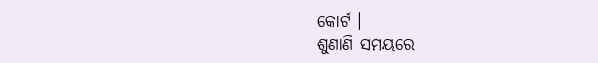କୋର୍ଟ ।
ଶୁଣାଣି ସମୟରେ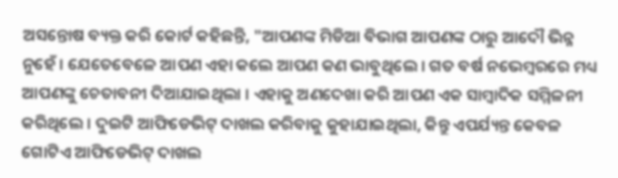ଅସନ୍ତୋଷ ବ୍ୟକ୍ତ କରି କୋର୍ଟ କହିଛନ୍ତି, "ଆପଣଙ୍କ ମିଡିଆ ବିଭାଗ ଆପଣଙ୍କ ଠାରୁ ଆଦୌ ଭିନ୍ନ ନୁହେଁ । ଯେତେବେଳେ ଆପଣ ଏହା କଲେ ଆପଣ କଣ ଭାବୁଥିଲେ । ଗତ ବର୍ଷ ନଭେମ୍ବରରେ ମଧ୍ୟ ଆପଣଙ୍କୁ ଚେତାବନୀ ଦିଆଯାଇଥିଲା । ଏହାକୁ ଅଣଦେଖା କରି ଆପଣ ଏକ ସାମ୍ବାଦିକ ସମ୍ମିଳନୀ କରିଥିଲେ । ଦୁଇଟି ଆଫିଡେଭିଟ୍ ଦାଖଲ କରିବାକୁ କୁହାଯାଇଥିଲା, କିନ୍ତୁ ଏପର୍ଯ୍ୟନ୍ତ କେବଳ ଗୋଟିଏ ଆଫିଡେଭିଟ୍ ଦାଖଲ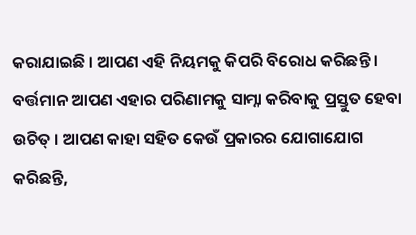କରାଯାଇଛି । ଆପଣ ଏହି ନିୟମକୁ କିପରି ବିରୋଧ କରିଛନ୍ତି । ବର୍ତ୍ତମାନ ଆପଣ ଏହାର ପରିଣାମକୁ ସାମ୍ନା କରିବାକୁ ପ୍ରସ୍ତୁତ ହେବା ଉଚିତ୍ । ଆପଣ କାହା ସହିତ କେଉଁ ପ୍ରକାରର ଯୋଗାଯୋଗ କରିଛନ୍ତି,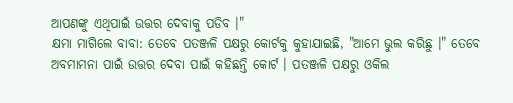ଆପଣଙ୍କୁ ଏଥିପାଇଁ ଉତ୍ତର ଦେବାକୁ ପଡିବ ।"
କ୍ଷମା ମାଗିଲେ ବାବା: ତେବେ ପତଞ୍ଜଳି ପକ୍ଷରୁ କୋର୍ଟକୁ କୁହାଯାଇଛି, "ଆମେ ଭୁଲ କରିଛୁ ।" ତେବେ ଅବମାମନା ପାଇଁ ଉତ୍ତର ଦେବା ପାଇଁ କହିଛନ୍ତି କୋର୍ଟ । ପତଞ୍ଜଳି ପକ୍ଷରୁ ଓକିଲ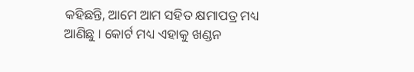କହିଛନ୍ତି, ଆମେ ଆମ ସହିତ କ୍ଷମାପତ୍ର ମଧ୍ୟ ଆଣିଛୁ । କୋର୍ଟ ମଧ୍ୟ ଏହାକୁ ଖଣ୍ଡନ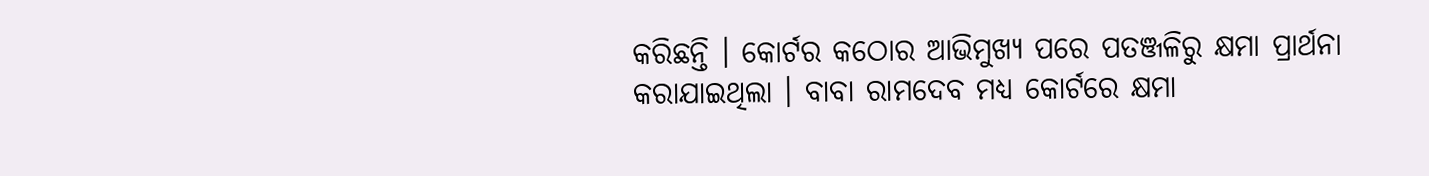କରିଛନ୍ତି । କୋର୍ଟର କଠୋର ଆଭିମୁଖ୍ୟ ପରେ ପତଞ୍ଜଳିରୁ କ୍ଷମା ପ୍ରାର୍ଥନା କରାଯାଇଥିଲା । ବାବା ରାମଦେବ ମଧ୍ୟ କୋର୍ଟରେ କ୍ଷମା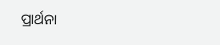ପ୍ରାର୍ଥନା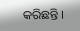କରିଛନ୍ତି ।